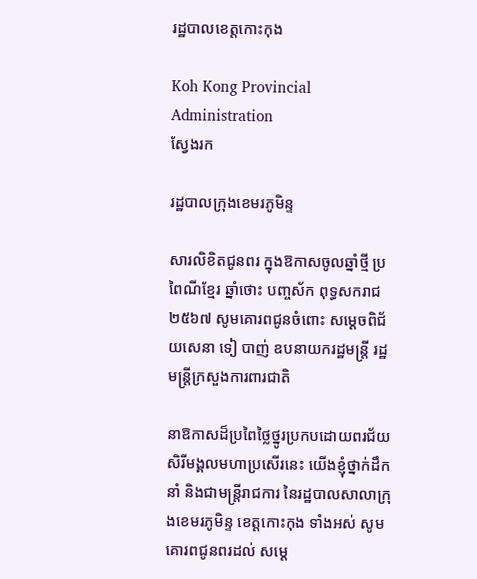រដ្ឋបាលខេត្តកោះកុង

Koh Kong Provincial Administration
ស្វែងរក

រដ្ឋបាលក្រុងខេមរភូមិន្ទ

សារលិខិតជូនពរ ក្នុងឱកាសចូលឆ្នាំថ្មី ប្រពៃណីខ្មែរ ឆ្នាំថោះ បញ្ចស័ក ពុទ្ធសករាជ ២៥៦៧ សូមគោរពជូនចំពោះ សម្តេចពិជ័យសេនា ទៀ បាញ់ ឧបនាយករដ្ឋមន្ត្រី រដ្ឋមន្ត្រីក្រសួងការពារជាតិ

នាឱកាសដ៏ប្រពៃថ្លៃថ្នូរប្រកបដោយពរជ័យសិរីមង្គលមហាប្រសើរនេះ យើងខ្ញុំថ្នាក់ដឹកនាំ និងជាមន្ត្រីរាជការ នៃរដ្ឋបាលសាលាក្រុងខេមរភូមិន្ទ ខេត្តកោះកុង ទាំងអស់ សូមគោរពជូនពរដល់ សម្ដេ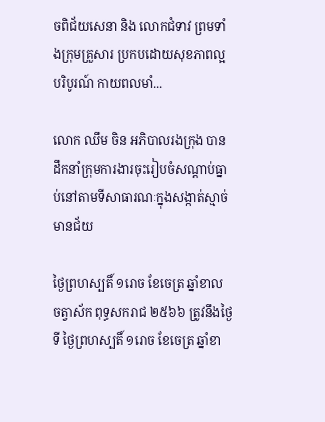ចពិជ័យសេនា និង លោកជំទាវ ព្រមទាំងក្រុមគ្រួសារ ប្រកបដោយសុខភាពល្អបរិបូរណ៍ កាយពលមាំ...

លោក ឈឹម ចិន អភិបាលរងក្រុង បានដឹកនាំក្រុមការងារចុះរៀបចំសណ្ដាប់ធ្នាប់នៅតាមទីសាធារណៈក្នុងសង្កាត់ស្មាច់មានជ័យ

ថ្ងៃព្រហស្បតិ៍ ១រោច ខែចេត្រ ឆ្នាំខាល ចត្វាស័ក ពុទ្ធសករាជ ២៥៦៦ ត្រូវនឹងថ្ងៃទី ថ្ងៃព្រហស្បតិ៍ ១រោច ខែចេត្រ ឆ្នាំខា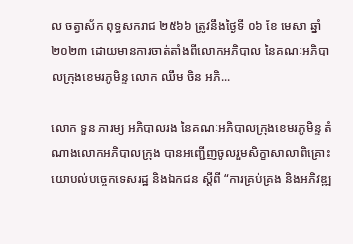ល ចត្វាស័ក ពុទ្ធសករាជ ២៥៦៦ ត្រូវនឹងថ្ងៃទី ០៦ ខែ មេសា ឆ្នាំ២០២៣ ដោយមានការចាត់តាំងពីលោកអភិបាល នៃគណៈអភិបាលក្រុងខេមរភូមិន្ទ លោក ឈឹម ចិន អភិ...

លោក ទួន ភារម្យ អភិបាលរង នៃគណៈអភិបាលក្រុងខេមរភូមិន្ទ តំណាងលោកអភិបាលក្រុង បានអញ្ជើញចូលរួមសិក្ខាសាលាពិគ្រោះយោបល់បច្ចេកទេសរដ្ឋ និងឯកជន ស្ដីពី “ការគ្រប់គ្រង និងអភិវឌ្ឍ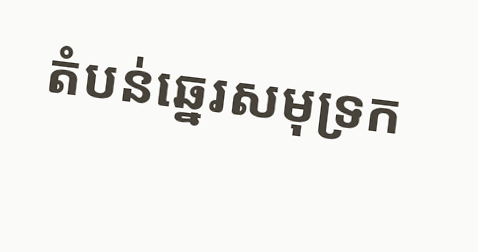តំបន់ឆ្នេរសមុទ្រក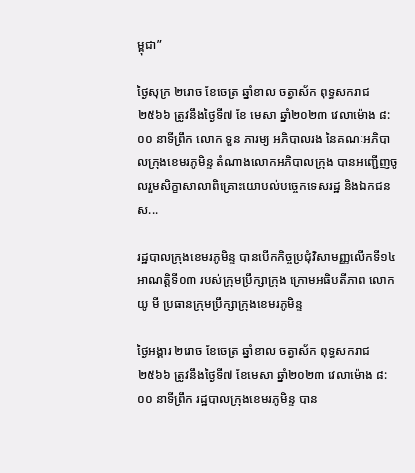ម្ពុជា”

ថ្ងៃសុក្រ ២រោច ខែចេត្រ ឆ្នាំខាល ចត្វាស័ក ពុទ្ធសករាជ ២៥៦៦ ត្រូវនឹងថ្ងៃទី៧ ខែ មេសា ឆ្នាំ២០២៣ វេលាម៉ោង ៨:០០ នាទីព្រឹក លោក ទួន ភារម្យ អភិបាលរង នៃគណៈអភិបាលក្រុងខេមរភូមិន្ទ តំណាងលោកអភិបាលក្រុង បានអញ្ជើញចូលរួមសិក្ខាសាលាពិគ្រោះយោបល់បច្ចេកទេសរដ្ឋ និងឯកជន ស...

រដ្ឋបាលក្រុងខេមរភូមិន្ទ បានបើកកិច្ចប្រជុំវិសាមញ្ញលើកទី១៤ អាណត្តិទី០៣ របស់ក្រុមប្រឹក្សាក្រុង ក្រោមអធិបតីភាព លោក យូ មី ប្រធានក្រុមប្រឹក្សាក្រុងខេមរភូមិន្ទ

ថ្ងៃអង្គារ ២រោច ខែចេត្រ ឆ្នាំខាល ចត្វាស័ក ពុទ្ធសករាជ២៥៦៦ ត្រូវនឹងថ្ងៃទី៧ ខែមេសា ឆ្នាំ២០២៣ វេលាម៉ោង ៨:០០ នាទីព្រឹក រដ្ឋបាលក្រុងខេមរភូមិន្ទ បាន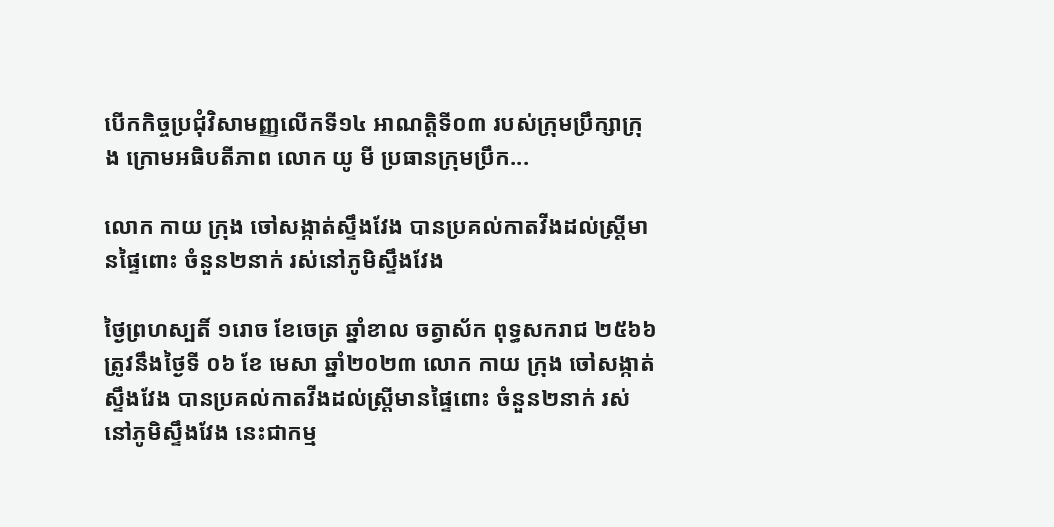បើកកិច្ចប្រជុំវិសាមញ្ញលើកទី១៤ អាណត្តិទី០៣ របស់ក្រុមប្រឹក្សាក្រុង ក្រោមអធិបតីភាព លោក យូ មី ប្រធានក្រុមប្រឹក...

លោក កាយ ក្រុង ចៅសង្កាត់ស្ទឹងវែង បានប្រគល់កាតវីងដល់ស្រ្តីមានផ្ទៃពោះ ចំនួន២នាក់ រស់នៅភូមិស្ទឹងវែង

ថ្ងៃព្រហស្បតិ៍ ១រោច ខែចេត្រ ឆ្នាំខាល ចត្វាស័ក ពុទ្ធសករាជ ២៥៦៦ ត្រូវនឹងថ្ងៃទី ០៦ ខែ មេសា ឆ្នាំ២០២៣ លោក កាយ ក្រុង ចៅសង្កាត់ស្ទឹងវែង បានប្រគល់កាតវីងដល់ស្រ្តីមានផ្ទៃពោះ ចំនួន២នាក់ រស់នៅភូមិស្ទឹងវែង នេះជាកម្ម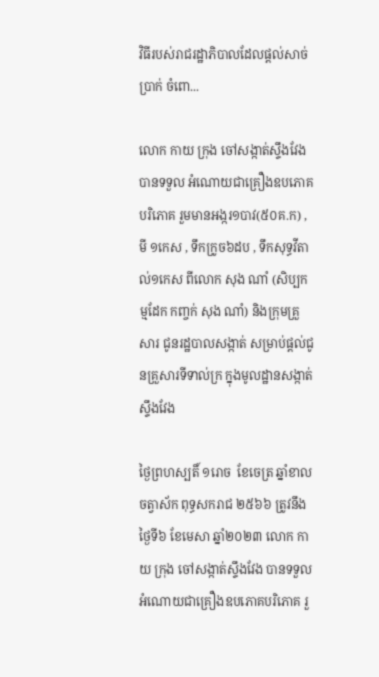វិធីរបស់រាជរដ្ឋាភិបាលដែលផ្តល់សាច់ប្រាក់ ចំពោ...

លោក កាយ ក្រុង ចៅសង្កាត់ស្ទឹងវែង បានទទួល អំណោយជាគ្រឿងឧបភោគបរិភោគ រួមមានអង្ករ១បាវ(៥០គ.ក) , មី ១កេស , ទឹកក្រូច៦ដប , ទឹកសុទ្ធវីតាល់១កេស ពីលោក សុង ណាំ (សិប្បកម្មដែក កញ្ចក់ សុង ណាំ) និងក្រុមគ្រួសារ ជូនរដ្ឋបាលសង្កាត់ សម្រាប់ផ្តល់ជូនគ្រួសារទីទាល់ក្រ ក្នុងមូលដ្ឋានសង្កាត់ស្ទឹងវែង

ថ្ងៃព្រហស្បតិ៍ ១រោច  ខែចេត្រ ឆ្នាំខាល ចត្វាស័ក ពុទ្ធសករាជ ២៥៦៦ ត្រូវនឹងថ្ងៃទី៦ ខែមេសា ឆ្នាំ២០២៣ លោក កាយ ក្រុង ចៅសង្កាត់ស្ទឹងវែង បានទទួល អំណោយជាគ្រឿងឧបភោគបរិភោគ រួ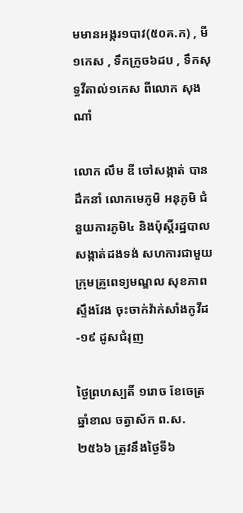មមានអង្ករ១បាវ(៥០គ.ក) , មី ១កេស , ទឹកក្រូច៦ដប , ទឹកសុទ្ធវីតាល់១កេស ពីលោក សុង ណាំ

លោក លឹម ឌី ចៅសង្កាត់ បានដឹកនាំ លោកមេភូមិ អនុភូមិ ជំនួយការភូមិ៤ និងប៉ុស្តិ៍រដ្ឋបាលសង្កាត់ដងទង់ សហការជាមួយក្រុមគ្រូពេទ្យមណ្ឌល សុខភាពស្ទឹងវែង ចុះចាក់វ៉ាក់សាំងកូវីដ-១៩ ដូសជំរុញ

ថ្ងៃព្រហស្បតិ៍ ១រោច ខែចេត្រ  ឆ្នាំខាល ចត្វាស័ក ព.ស.២៥៦៦ ត្រូវនឹងថ្ងៃទី៦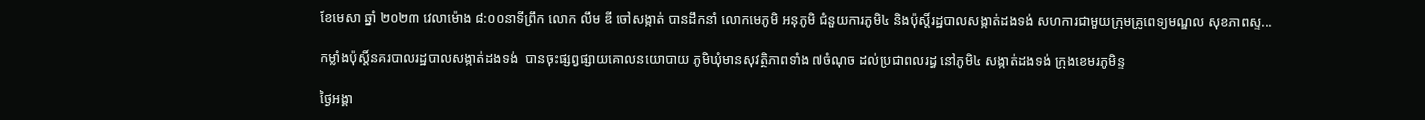ខែមេសា ឆ្នាំ ២០២៣ វេលាម៉ោង ៨:០០នាទីព្រឹក លោក លឹម ឌី ចៅសង្កាត់ បានដឹកនាំ លោកមេភូមិ អនុភូមិ ជំនួយការភូមិ៤ និងប៉ុស្តិ៍រដ្ឋបាលសង្កាត់ដងទង់ សហការជាមួយក្រុមគ្រូពេទ្យមណ្ឌល សុខភាពស្ទ...

កម្លាំងប៉ុស្តិ៍នគរបាលរដ្ឋបាលសង្កាត់ដងទង់  បានចុះផ្សព្វផ្សាយគោលនយោបាយ ភូមិឃុំមានសុវត្ថិភាពទាំង ៧ចំណុច ដល់ប្រជាពលរដ្ធ នៅភូមិ៤ សង្កាត់ដងទង់ ក្រុងខេមរភូមិន្ទ

ថ្ងៃអង្គា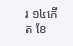រ ១៤កើត ខែ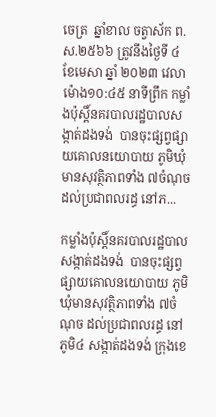ចេត្រ  ឆ្នាំខាល ចត្វាស័ក ព.ស.២៥៦៦ ត្រូវនឹងថ្ងៃទី ៤  ខែមេសា ឆ្នាំ ២០២៣ វេលាម៉ោង១០:៤៥ នាទីព្រឹក កម្លាំងប៉ុស្តិ៍នគរបាលរដ្ឋបាលសង្កាត់ដងទង់  បានចុះផ្សព្វផ្សាយគោលនយោបាយ ភូមិឃុំមានសុវត្ថិភាពទាំង ៧ចំណុច ដល់ប្រជាពលរដ្ធ នៅភ...

កម្លាំងប៉ុស្តិ៍នគរបាលរដ្ឋបាលសង្កាត់ដងទង់  បានចុះផ្សព្វផ្សាយគោលនយោបាយ ភូមិឃុំមានសុវត្ថិភាពទាំង ៧ចំណុច ដល់ប្រជាពលរដ្ធ នៅភូមិ៤ សង្កាត់ដងទង់ ក្រុងខេ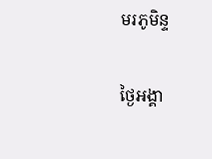មរភូមិន្ទ

ថ្ងៃអង្គា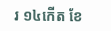រ ១៤កើត ខែ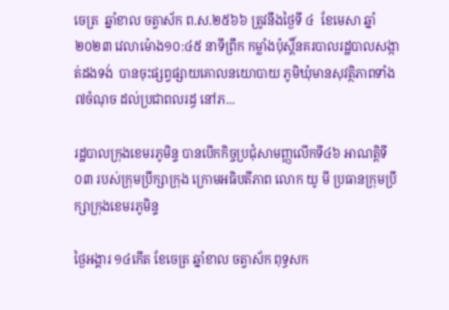ចេត្រ  ឆ្នាំខាល ចត្វាស័ក ព.ស.២៥៦៦ ត្រូវនឹងថ្ងៃទី ៤  ខែមេសា ឆ្នាំ ២០២៣ វេលាម៉ោង១០:៤៥ នាទីព្រឹក កម្លាំងប៉ុស្តិ៍នគរបាលរដ្ឋបាលសង្កាត់ដងទង់  បានចុះផ្សព្វផ្សាយគោលនយោបាយ ភូមិឃុំមានសុវត្ថិភាពទាំង ៧ចំណុច ដល់ប្រជាពលរដ្ធ នៅភ...

រដ្ឋបាលក្រុងខេមរភូមិន្ទ បានបើកកិច្ចប្រជុំសាមញ្ញលើកទី៤៦ អាណត្តិទី០៣ របស់ក្រុមប្រឹក្សាក្រុង ក្រោមអធិបតីភាព លោក យូ មី ប្រធានក្រុមប្រឹក្សាក្រុងខេមរភូមិន្ទ

ថ្ងៃអង្គារ ១៤កើត ខែចេត្រ ឆ្នាំខាល ចត្វាស័ក ពុទ្ធសក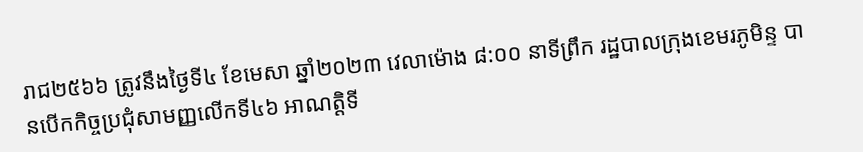រាជ២៥៦៦ ត្រូវនឹងថ្ងៃទី៤ ខែមេសា ឆ្នាំ២០២៣ វេលាម៉ោង ៨:០០ នាទីព្រឹក រដ្ឋបាលក្រុងខេមរភូមិន្ទ បានបើកកិច្ចប្រជុំសាមញ្ញលើកទី៤៦ អាណត្តិទី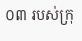០៣ របស់ក្រុ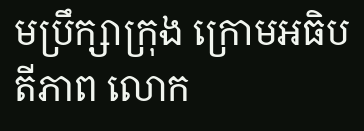មប្រឹក្សាក្រុង ក្រោមអធិបតីភាព លោក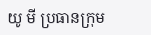យូ មី ប្រធានក្រុម